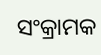ସଂକ୍ରାମକ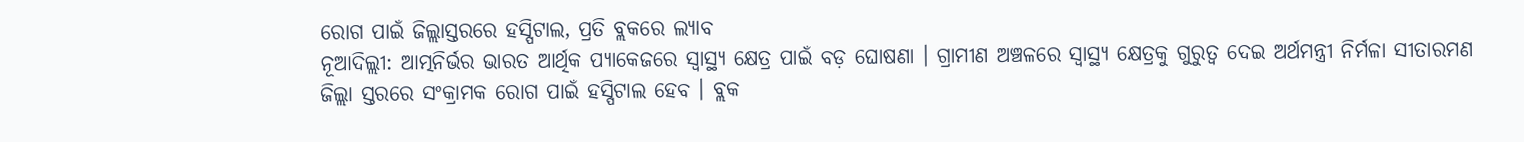ରୋଗ ପାଇଁ ଜିଲ୍ଲାସ୍ତରରେ ହସ୍ପିଟାଲ, ପ୍ରତି ବ୍ଲକରେ ଲ୍ୟାବ
ନୂଆଦିଲ୍ଲୀ: ଆତ୍ମନିର୍ଭର ଭାରତ ଆର୍ଥିକ ପ୍ୟାକେଜରେ ସ୍ୱାସ୍ଥ୍ୟ କ୍ଷେତ୍ର ପାଇଁ ବଡ଼ ଘୋଷଣା । ଗ୍ରାମୀଣ ଅଞ୍ଚଳରେ ସ୍ୱାସ୍ଥ୍ୟ କ୍ଷେତ୍ରକୁ ଗୁରୁତ୍ୱ ଦେଇ ଅର୍ଥମନ୍ତ୍ରୀ ନିର୍ମଳା ସୀତାରମଣ ଜିଲ୍ଲା ସ୍ତରରେ ସଂକ୍ରାମକ ରୋଗ ପାଇଁ ହସ୍ପିଟାଲ ହେବ । ବ୍ଲକ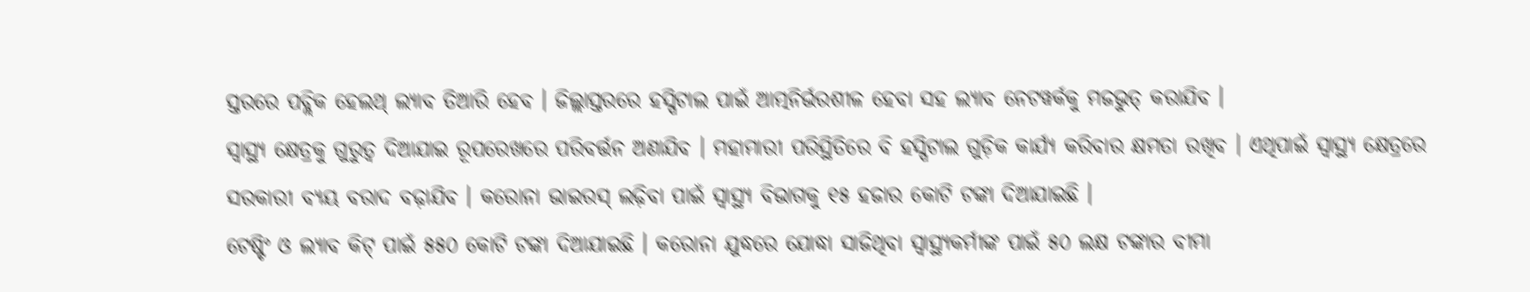ସ୍ତରରେ ପବ୍ଲିକ ହେଲଥ୍ ଲ୍ୟାବ ତିଆରି ହେବ । ଜିଲ୍ଲାସ୍ତରରେ ହସ୍ପିଟାଲ ପାଇଁ ଆତ୍ମନିର୍ଭରଶୀଳ ହେବା ସହ ଲ୍ୟାବ ନେଟୱର୍କକୁ ମଜଭୁତ୍ କରାଯିବ ।
ସ୍ୱାସ୍ଥ୍ୟ କ୍ଷେତ୍ରକୁ ଗୁରୁତ୍ୱ ଦିଆଯାଇ ରୂପରେଖରେ ପରିବର୍ତ୍ତନ ଅଣାଯିବ । ମହାମାରୀ ପରିସ୍ଥିତିରେ ବି ହସ୍ପିଟାଲ ଗୁଡ଼ିକ କାର୍ଯ୍ୟ କରିବାର କ୍ଷମତା ରଖିବ । ଏଥିପାଇଁ ସ୍ୱାସ୍ଥ୍ୟ କ୍ଷେତ୍ରରେ ସରକାରୀ ବ୍ୟୟ ବରାଦ ବଢ଼ାଯିବ । କରୋନା ଭାଇରସ୍ ଲଢ଼ିବା ପାଇଁ ସ୍ୱାସ୍ଥ୍ୟ ବିଭାଗକୁ ୧୫ ହଜାର କୋଟି ଟଙ୍କା ଦିଆଯାଇଛି ।
ଟେଷ୍ଟିଂ ଓ ଲ୍ୟାବ କିଟ୍ ପାଇଁ ୫୫୦ କୋଟି ଟଙ୍କା ଦିଆଯାଇଛି । କରୋନା ଯୁଦ୍ଧରେ ଯୋଦ୍ଧା ସାଜିଥିବା ସ୍ୱାସ୍ଥ୍ୟକର୍ମୀଙ୍କ ପାଇଁ ୫୦ ଲକ୍ଷ ଟଙ୍କାର ବୀମା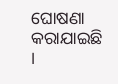ଘୋଷଣା କରାଯାଇଛି ।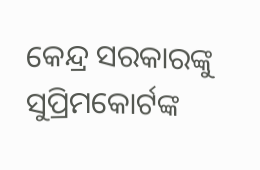କେନ୍ଦ୍ର ସରକାରଙ୍କୁ ସୁପ୍ରିମକୋର୍ଟଙ୍କ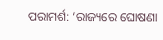ପରାମର୍ଶ: ‘ରାଜ୍ୟରେ ଘୋଷଣା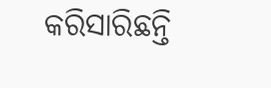କରିସାରିଛନ୍ତି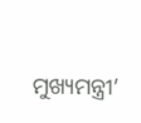ମୁଖ୍ୟମନ୍ତ୍ରୀ’